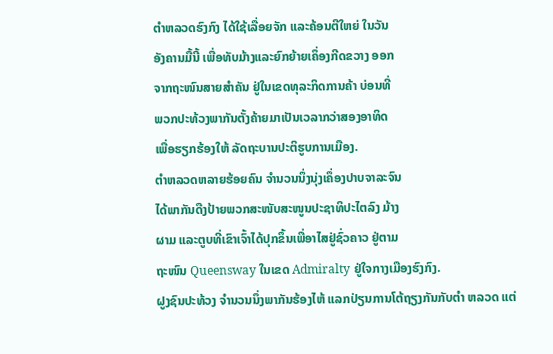ຕຳຫລວດຮົງກົງ ໄດ້ໃຊ້ເລື່ອຍຈັກ ແລະຄ້ອນຕີໃຫຍ່ ໃນວັນ
ອັງຄານມື້ນີ້ ເພື່ອທັບມ້າງແລະຍົກຍ້າຍເຄຶ່ອງກີດຂວາງ ອອກ
ຈາກຖະໜົນສາຍສຳຄັນ ຢູ່ໃນເຂດທຸລະກິດການຄ້າ ບ່ອນທີ່
ພວກປະທ້ວງພາກັນຕັ້ງຄ້າຍມາເປັນເວລາກວ່າສອງອາທິດ
ເພື່ອຮຽກຮ້ອງໃຫ້ ລັດຖະບານປະຕິຮູບການເມືອງ.
ຕຳຫລວດຫລາຍຮ້ອຍຄົນ ຈຳນວນນຶ່ງນຸ່ງເຄຶ່ອງປາບຈາລະຈົນ
ໄດ້ພາກັນດືງປ້າຍພວກສະໜັບສະໜູນປະຊາທິປະໄຕລົງ ມ້າງ
ຜາມ ແລະຕູບທີ່ເຂົາເຈົ້າໄດ້ປຸກຂຶ້ນເພື່ອາໄສຢູ່ຊົ່ວຄາວ ຢູ່ຕາມ
ຖະໜົນ Queensway ໃນເຂດ Admiralty ຢູ່ໃຈກາງເມືອງຮົງກົງ.
ຝູງຊົນປະທ້ວງ ຈຳນວນນຶ່ງພາກັນຮ້ອງໄຫ້ ແລກປ່ຽນການໂຕ້ຖຽງກັນກັບຕຳ ຫລວດ ແຕ່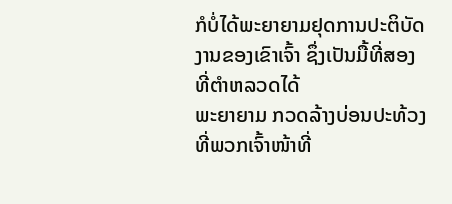ກໍບໍ່ໄດ້ພະຍາຍາມຢຸດການປະຕິບັດງານຂອງເຂົາເຈົ້າ ຊຶ່ງເປັນມື້ທີ່ສອງທີ່ຕຳຫລວດໄດ້
ພະຍາຍາມ ກວດລ້າງບ່ອນປະທ້ວງ ທີ່ພວກເຈົ້າໜ້າທີ່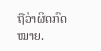ຖືວ່າຜິດກົດໝາຍ.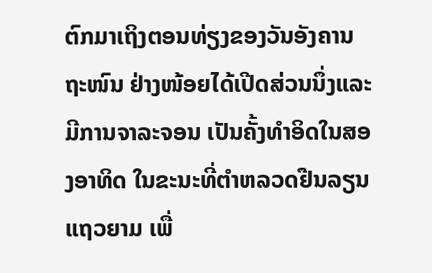ຕົກມາເຖິງຕອນທ່ຽງຂອງວັນອັງຄານ ຖະໜົນ ຢ່າງໜ້ອຍໄດ້ເປີດສ່ວນນຶ່ງແລະມີການຈາລະຈອນ ເປັນຄັ້ງທຳອິດໃນສອງອາທິດ ໃນຂະນະທີ່ຕຳຫລວດຢືນລຽນ
ແຖວຍາມ ເພື່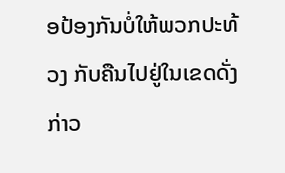ອປ້ອງກັນບໍ່ໃຫ້ພວກປະທ້ວງ ກັບຄືນໄປຢູ່ໃນເຂດດັ່ງກ່າວ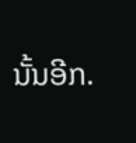ນັ້ນອີກ.